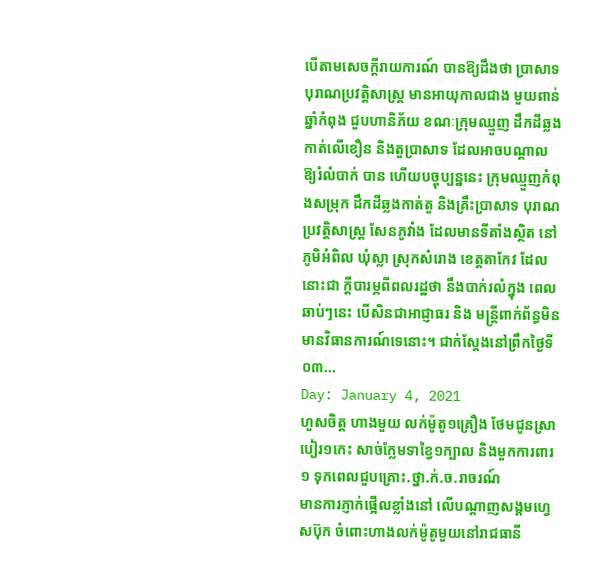បើតាមសេចក្តីរាយការណ៍ បានឱ្យដឹងថា ប្រាសាទបុរាណប្រវត្តិសាស្ត្រ មានអាយុកាលជាង មួយពាន់ឆ្នាំកំពុង ជួបហានិភ័យ ខណៈក្រុមឈ្មួញ ដឹកដីឆ្លង កាត់លើខឿន និងតួប្រាសាទ ដែលអាចបណ្ដាល ឱ្យរំលំបាក់ បាន ហើយបច្ចុប្បន្ននេះ ក្រុមឈ្មួញកំពុងសម្រុក ដឹកដីឆ្លងកាត់តួ និងគ្រឹះប្រាសាទ បុរាណប្រវត្តិសាស្ត្រ សែនភូវាំង ដែលមានទីតាំងស្ថិត នៅភូមិអំពិល ឃុំស្លា ស្រុកសំរោង ខេត្តតាកែវ ដែលនោះជា ក្ដីបារម្ភពីពលរដ្ឋថា នឹងបាក់រលំក្នុង ពេលឆាប់ៗនេះ បើសិនជាអាជ្ញាធរ និង មន្ត្រីពាក់ព័ន្ធមិនមានវិធានការណ៍ទេនោះ។ ជាក់ស្ដែងនៅព្រឹកថ្ងៃទី០៣…
Day: January 4, 2021
ហួសចិត្ត ហាងមួយ លក់ម៉ូតូ១គ្រឿង ថែមជូនស្រាបៀរ១កេះ សាច់ក្លែមទាខ្វៃ១ក្បាល និងមួកការពារ១ ទុកពេលជួបគ្រោះ.ថ្នា.ក់.ច.រាចរណ៍
មានការភ្ញាក់ផ្អើលខ្លាំងនៅ លើបណ្តាញសង្គមហ្វេសប៊ុក ចំពោះហាងលក់ម៉ូតូមួយនៅរាជធានី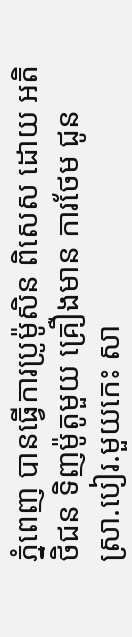ភ្នំពេញ បានធ្វើការប្រូម៉ូសិន ពិសេស ដោយ អតិថិជន ទិញម៉ូតូមួយ គ្រឿងមាន ការថែម ជូន ស្រា.បៀរ.មួយកេះ សា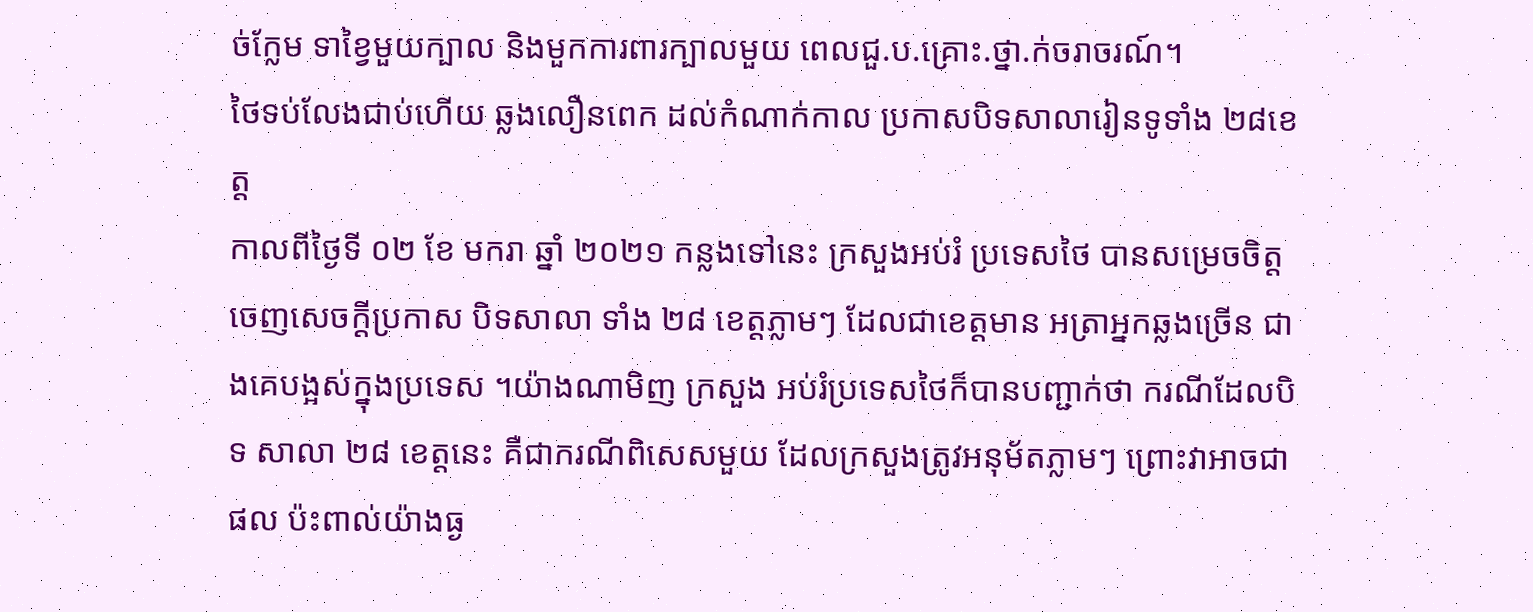ច់ក្លែម ទាខ្វៃមួយក្បាល និងមួកការពារក្បាលមួយ ពេលជួ.ប.គ្រោះ.ថ្នា.ក់ចរាចរណ៍។
ថៃទប់លែងជាប់ហើយ ឆ្លងលឿនពេក ដល់កំណាក់កាល ប្រកាសបិទសាលារៀនទូទាំង ២៨ខេត្ត
កាលពីថ្ងៃទី ០២ ខែ មករា ឆ្នាំ ២០២១ កន្លងទៅនេះ ក្រសួងអប់រំ ប្រទេសថៃ បានសម្រេចចិត្តចេញសេចក្ដីប្រកាស បិទសាលា ទាំង ២៨ ខេត្តភ្លាមៗ ដែលជាខេត្តមាន អត្រាអ្នកឆ្លងច្រើន ជាងគេបង្អស់ក្នុងប្រទេស ។យ៉ាងណាមិញ ក្រសួង អប់រំប្រទេសថៃក៏បានបញ្ជាក់ថា ករណីដែលបិទ សាលា ២៨ ខេត្តនេះ គឺជាករណីពិសេសមួយ ដែលក្រសួងត្រូវអនុម័តភ្លាមៗ ព្រោះវាអាចជាផល ប៉ះពាល់យ៉ាងធ្ង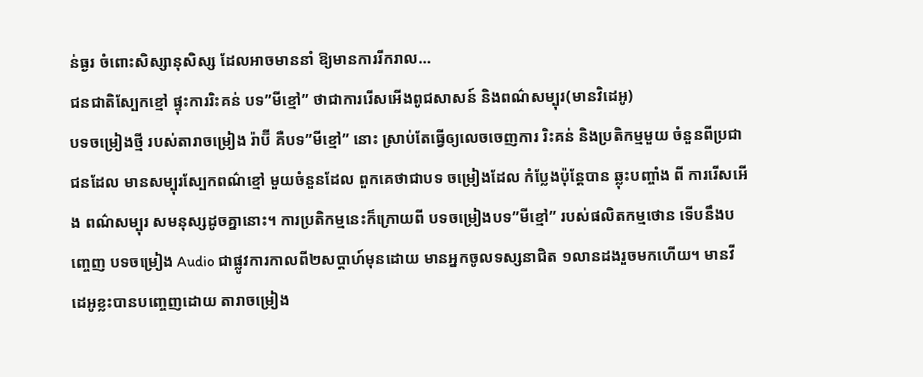ន់ធ្ងរ ចំពោះសិស្សានុសិស្ស ដែលអាចមាននាំ ឱ្យមានការរីករាល…
ជនជាតិស្បែកខ្មៅ ផ្ទុះការរិះគន់ បទ”មីខ្មៅ” ថាជាការរើសអើងពូជសាសន៍ និងពណ៌សម្បុរ(មានវិដេអូ)
បទចម្រៀងថ្មី របស់តារាចម្រៀង រ៉ាប៊ី គឺបទ”មីខ្មៅ” នោះ ស្រាប់តែធ្វើឲ្យលេចចេញការ រិះគន់ និងប្រតិកម្មមួយ ចំនួនពីប្រជាជនដែល មានសម្បុរស្បែកពណ៌ខ្មៅ មួយចំនួនដែល ពួកគេថាជាបទ ចម្រៀងដែល កំប្លែងប៉ុន្តែបាន ឆ្លុះបញ្ចាំង ពី ការរើសអើង ពណ៌សម្បុរ សមនុស្សដូចគ្នានោះ។ ការប្រតិកម្មនេះក៏ក្រោយពី បទចម្រៀងបទ”មីខ្មៅ” របស់ផលិតកម្មថោន ទើបនឹងបញ្ចេញ បទចម្រៀង Audio ជាផ្លូវការកាលពី២សប្តាហ៍មុនដោយ មានអ្នកចូលទស្សនាជិត ១លានដងរួចមកហើយ។ មានវីដេអូខ្លះបានបញ្ចេញដោយ តារាចម្រៀង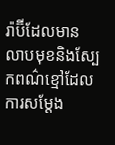រ៉ាប៊ីដែលមាន លាបមុខនិងស្បែកពណ៌ខ្មៅដែល ការសម្តែង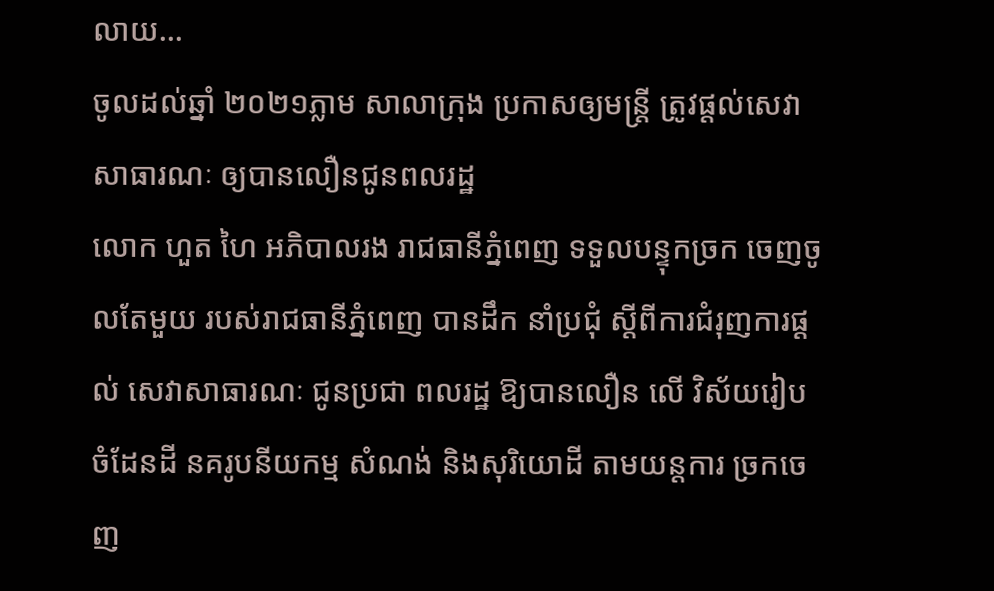លាយ…
ចូលដល់ឆ្នាំ ២០២១ភ្លាម សាលាក្រុង ប្រកាសឲ្យមន្ត្រី ត្រូវផ្តល់សេវាសាធារណៈ ឲ្យបានលឿនជូនពលរដ្ឋ
លោក ហួត ហៃ អភិបាលរង រាជធានីភ្នំពេញ ទទួលបន្ទុកច្រក ចេញចូលតែមួយ របស់រាជធានីភ្នំពេញ បានដឹក នាំប្រជុំ ស្តីពីការជំរុញការផ្តល់ សេវាសាធារណៈ ជូនប្រជា ពលរដ្ឋ ឱ្យបានលឿន លើ វិស័យរៀប ចំដែនដី នគរូបនីយកម្ម សំណង់ និងសុរិយោដី តាមយន្តការ ច្រកចេញ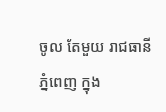ចូល តែមួយ រាជធានីភ្នំពេញ ក្នុង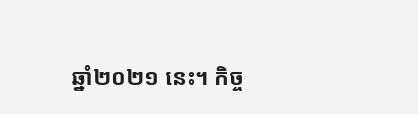ឆ្នាំ២០២១ នេះ។ កិច្ច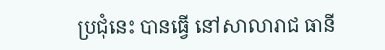ប្រជុំនេះ បានធ្វើ នៅសាលារាជ ធានី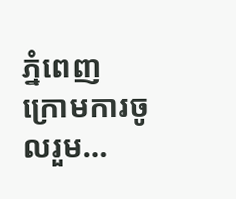ភ្នំពេញ ក្រោមការចូលរួម…